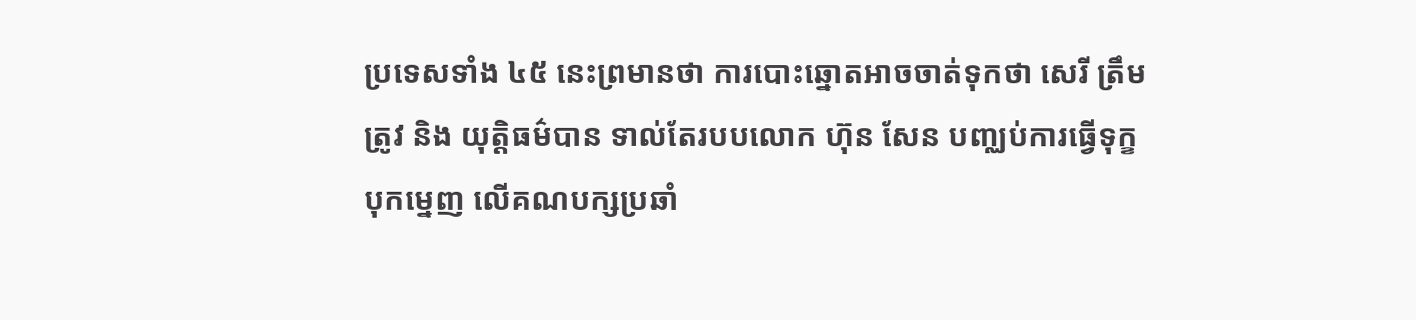ប្រទេសទាំង ៤៥ នេះព្រមានថា ការបោះឆ្នោតអាចចាត់ទុកថា សេរី ត្រឹមត្រូវ និង យុត្តិធម៌បាន ទាល់តែរបបលោក ហ៊ុន សែន បញ្ឈប់ការធ្វើទុក្ខបុកម្នេញ លើគណបក្សប្រឆាំ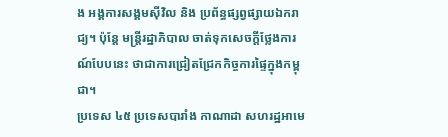ង អង្គការសង្គមស៊ីវិល និង ប្រព័ន្ធផ្សព្វផ្សាយឯករាជ្យ។ ប៉ុន្តែ មន្រ្តីរដ្ឋាភិបាល ចាត់ទុកសេចក្តីថ្លែងការណ៍បែបនេះ ថាជាការជ្រៀតជ្រែកកិច្ចការផ្ទៃក្នុងកម្ពុជា។
ប្រទេស ៤៥ ប្រទេសបារាំង កាណាដា សហរដ្ឋអាមេ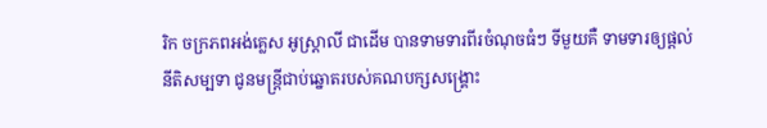រិក ចក្រភពអង់គ្លេស អូស្ត្រាលី ជាដើម បានទាមទារពីរចំណុចធំៗ ទីមួយគឺ ទាមទារឲ្យផ្តល់នីតិសម្បទា ជូនមន្រ្តីជាប់ឆ្នោតរបស់គណបក្សសង្គ្រោះ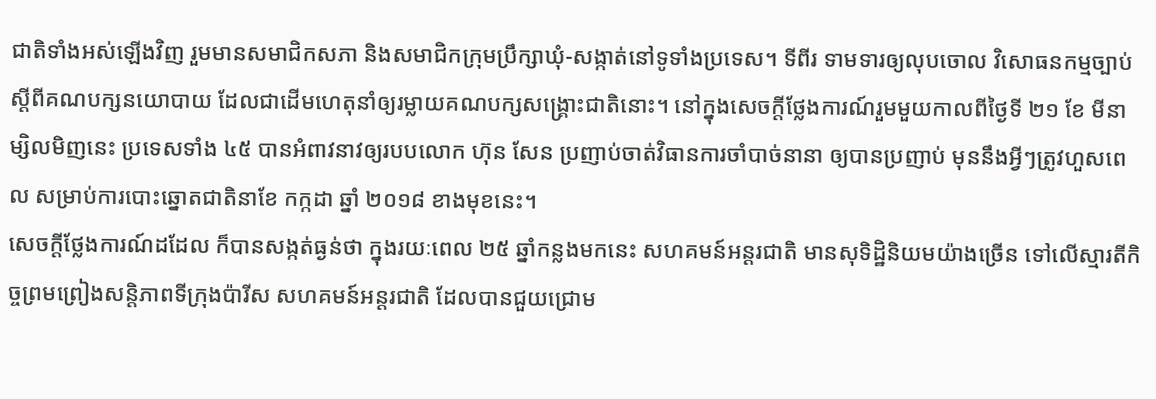ជាតិទាំងអស់ឡើងវិញ រួមមានសមាជិកសភា និងសមាជិកក្រុមប្រឹក្សាឃុំ-សង្កាត់នៅទូទាំងប្រទេស។ ទីពីរ ទាមទារឲ្យលុបចោល វិសោធនកម្មច្បាប់ ស្តីពីគណបក្សនយោបាយ ដែលជាដើមហេតុនាំឲ្យរម្លាយគណបក្សសង្គ្រោះជាតិនោះ។ នៅក្នុងសេចក្តីថ្លែងការណ៍រួមមួយកាលពីថ្ងៃទី ២១ ខែ មីនា ម្សិលមិញនេះ ប្រទេសទាំង ៤៥ បានអំពាវនាវឲ្យរបបលោក ហ៊ុន សែន ប្រញាប់ចាត់វិធានការចាំបាច់នានា ឲ្យបានប្រញាប់ មុននឹងអ្វីៗត្រូវហួសពេល សម្រាប់ការបោះឆ្នោតជាតិនាខែ កក្កដា ឆ្នាំ ២០១៨ ខាងមុខនេះ។
សេចក្តីថ្លែងការណ៍ដដែល ក៏បានសង្កត់ធ្ងន់ថា ក្នុងរយៈពេល ២៥ ឆ្នាំកន្លងមកនេះ សហគមន៍អន្តរជាតិ មានសុទិដ្ឋិនិយមយ៉ាងច្រើន ទៅលើស្មារតីកិច្ចព្រមព្រៀងសន្តិភាពទីក្រុងប៉ារីស សហគមន៍អន្តរជាតិ ដែលបានជួយជ្រោម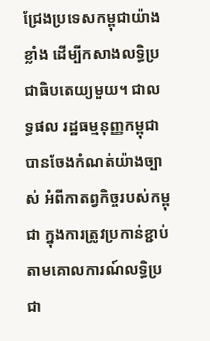ជ្រែងប្រទេសកម្ពុជាយ៉ាងខ្លាំង ដើម្បីកសាងលទ្ធិប្រជាធិបតេយ្យមួយ។ ជាលទ្ធផល រដ្ឋធម្មនុញ្ញកម្ពុជា បានចែងកំណត់យ៉ាងច្បាស់ អំពីកាតព្វកិច្ចរបស់កម្ពុជា ក្នុងការត្រូវប្រកាន់ខ្ជាប់ តាមគោលការណ៍លទ្ធិប្រជា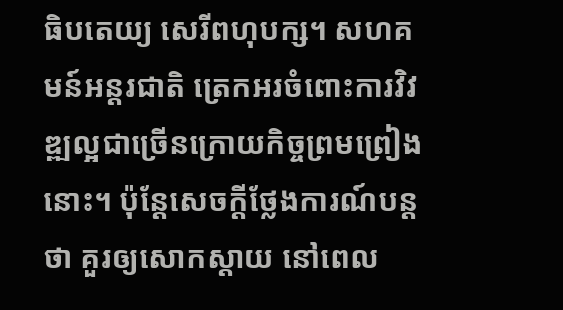ធិបតេយ្យ សេរីពហុបក្ស។ សហគមន៍អន្តរជាតិ ត្រេកអរចំពោះការវិវឌ្ឍល្អជាច្រើនក្រោយកិច្ចព្រមព្រៀងនោះ។ ប៉ុន្តែសេចក្តីថ្លែងការណ៍បន្តថា គួរឲ្យសោកស្តាយ នៅពេល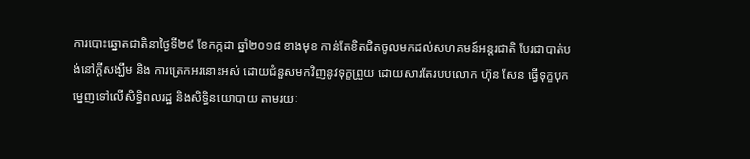ការបោះឆ្នោតជាតិនាថ្ងៃទី២៩ ខែកក្កដា ឆ្នាំ២០១៨ ខាងមុខ កាន់តែខិតជិតចូលមកដល់សហគមន៍អន្តរជាតិ បែរជាបាត់បង់នៅក្តីសង្ឃឹម និង ការត្រេកអរនោះអស់ ដោយជំនួសមកវិញនូវទុក្ខព្រួយ ដោយសារតែរបបលោក ហ៊ុន សែន ធ្វើទុក្ខបុកម្នេញទៅលើសិទ្ធិពលរដ្ឋ និងសិទ្ធិនយោបាយ តាមរយៈ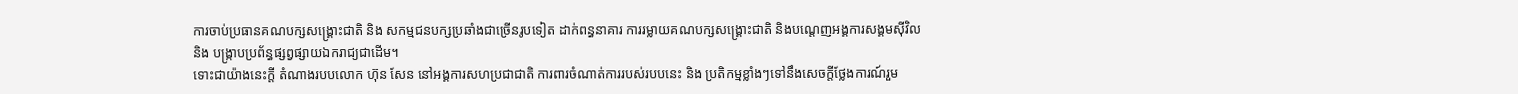ការចាប់ប្រធានគណបក្សសង្គ្រោះជាតិ និង សកម្មជនបក្សប្រឆាំងជាច្រើនរូបទៀត ដាក់ពន្ធនាគារ ការរម្លាយគណបក្សសង្គ្រោះជាតិ និងបណ្តេញអង្គការសង្គមស៊ីវិល និង បង្រ្កាបប្រព័ន្ធផ្សព្វផ្សាយឯករាជ្យជាដើម។
ទោះជាយ៉ាងនេះក្តី តំណាងរបបលោក ហ៊ុន សែន នៅអង្គការសហប្រជាជាតិ ការពារចំណាត់ការរបស់របបនេះ និង ប្រតិកម្មខ្លាំងៗទៅនឹងសេចក្តីថ្លែងការណ៍រួម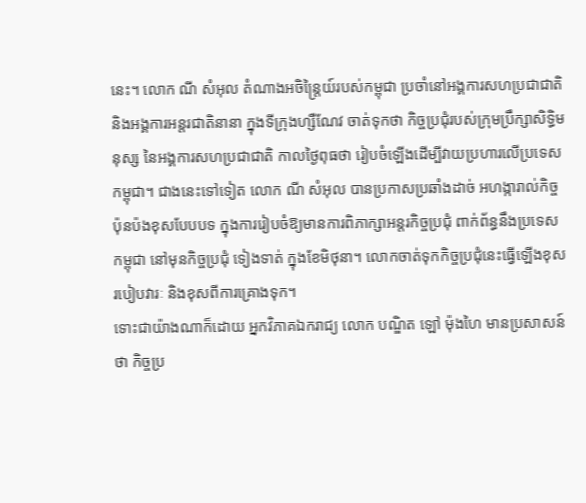នេះ។ លោក ណី សំអុល តំណាងអចិន្រ្តៃយ៍របស់កម្ពុជា ប្រចាំនៅអង្គការសហប្រជាជាតិ និងអង្គការអន្តរជាតិនានា ក្នុងទីក្រុងហ្សឺណែវ ចាត់ទុកថា កិច្ចប្រជុំរបស់ក្រុមប្រឹក្សាសិទ្ធិមនុស្ស នៃអង្គការសហប្រជាជាតិ កាលថ្ងៃពុធថា រៀបចំឡើងដើម្បីវាយប្រហារលើប្រទេសកម្ពុជា។ ជាងនេះទៅទៀត លោក ណី សំអុល បានប្រកាសប្រឆាំងដាច់ អហង្ការាល់កិច្ចប៉ុនប៉ងខុសបែបបទ ក្នុងការរៀបចំឱ្យមានការពិភាក្សាអន្តរកិច្ចប្រជុំ ពាក់ព័ន្ធនឹងប្រទេសកម្ពុជា នៅមុនកិច្ចប្រជុំ ទៀងទាត់ ក្នុងខែមិថុនា។ លោកចាត់ទុកកិច្ចប្រជុំនេះធ្វើឡើងខុស របៀបវារៈ និងខុសពីការគ្រោងទុក។
ទោះជាយ៉ាងណាក៏ដោយ អ្នកវិភាគឯករាជ្យ លោក បណ្ឌិត ឡៅ ម៉ុងហៃ មានប្រសាសន៍ថា កិច្ចប្រ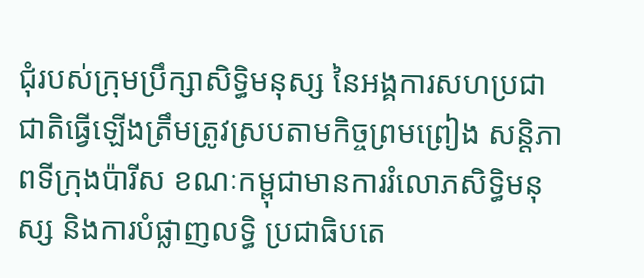ជុំរបស់ក្រុមប្រឹក្សាសិទ្ធិមនុស្ស នៃអង្គការសហប្រជាជាតិធ្វើឡើងត្រឹមត្រូវស្របតាមកិច្ចព្រមព្រៀង សន្តិភាពទីក្រុងប៉ារីស ខណៈកម្ពុជាមានការរំលោភសិទ្ធិមនុស្ស និងការបំផ្លាញលទ្ធិ ប្រជាធិបតេ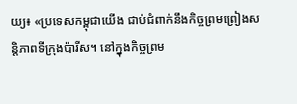យ្យ៖ «ប្រទេសកម្ពុជាយើង ជាប់ជំពាក់នឹងកិច្ចព្រមព្រៀងសន្តិភាពទីក្រុងប៉ារីស។ នៅក្នុងកិច្ចព្រម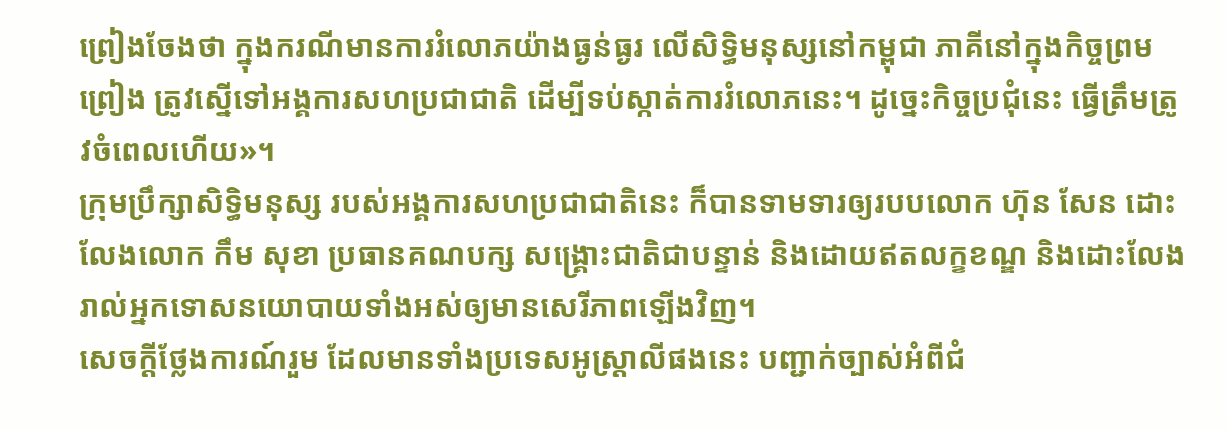ព្រៀងចែងថា ក្នុងករណីមានការរំលោភយ៉ាងធ្ងន់ធ្ងរ លើសិទ្ធិមនុស្សនៅកម្ពុជា ភាគីនៅក្នុងកិច្ចព្រមព្រៀង ត្រូវស្នើទៅអង្គការសហប្រជាជាតិ ដើម្បីទប់ស្កាត់ការរំលោភនេះ។ ដូច្នេះកិច្ចប្រជុំនេះ ធ្វើត្រឹមត្រូវចំពេលហើយ»។
ក្រុមប្រឹក្សាសិទ្ធិមនុស្ស របស់អង្គការសហប្រជាជាតិនេះ ក៏បានទាមទារឲ្យរបបលោក ហ៊ុន សែន ដោះលែងលោក កឹម សុខា ប្រធានគណបក្ស សង្គ្រោះជាតិជាបន្ទាន់ និងដោយឥតលក្ខខណ្ឌ និងដោះលែងរាល់អ្នកទោសនយោបាយទាំងអស់ឲ្យមានសេរីភាពឡើងវិញ។
សេចក្តីថ្លែងការណ៍រួម ដែលមានទាំងប្រទេសអូស្រ្តាលីផងនេះ បញ្ជាក់ច្បាស់អំពីជំ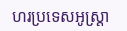ហរប្រទេសអូស្រ្តា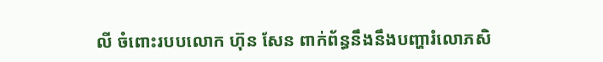លី ចំពោះរបបលោក ហ៊ុន សែន ពាក់ព័ន្ធនឹងនឹងបញ្ហារំលោភសិ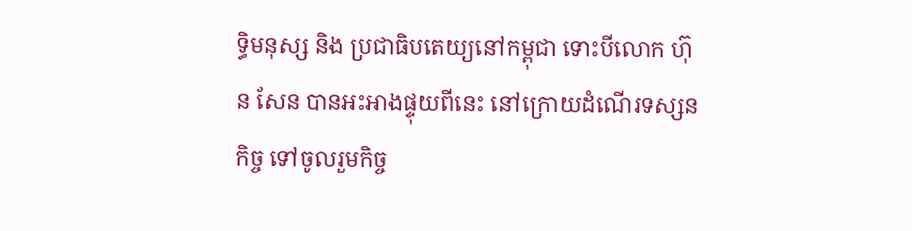ទ្ធិមនុស្ស និង ប្រជាធិបតេយ្យនៅកម្ពុជា ទោះបីលោក ហ៊ុន សែន បានអះអាងផ្ទុយពីនេះ នៅក្រោយដំណើរទស្សនកិច្ច ទៅចូលរួមកិច្ច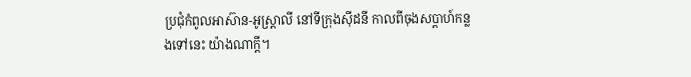ប្រជុំកំពូលអាស៊ាន-អូស្រ្តាលី នៅទីក្រុងស៊ីដនី កាលពីចុងសប្តាហ៍កន្លងទៅនេះ យ៉ាងណាក្តី។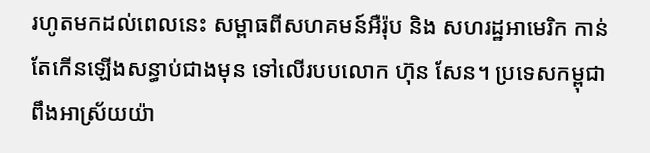រហូតមកដល់ពេលនេះ សម្ពាធពីសហគមន៍អឺរ៉ុប និង សហរដ្ឋអាមេរិក កាន់តែកើនឡើងសន្ធាប់ជាងមុន ទៅលើរបបលោក ហ៊ុន សែន។ ប្រទេសកម្ពុជា ពឹងអាស្រ័យយ៉ា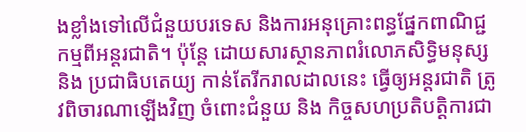ងខ្លាំងទៅលើជំនួយបរទេស និងការអនុគ្រោះពន្ធផ្នែកពាណិជ្ជកម្មពីអន្តរជាតិ។ ប៉ុន្តែ ដោយសារស្ថានភាពរំលោភសិទ្ធិមនុស្ស និង ប្រជាធិបតេយ្យ កាន់តែរីករាលដាលនេះ ធ្វើឲ្យអន្តរជាតិ ត្រូវពិចារណាឡើងវិញ ចំពោះជំនួយ និង កិច្ចសហប្រតិបត្តិការជា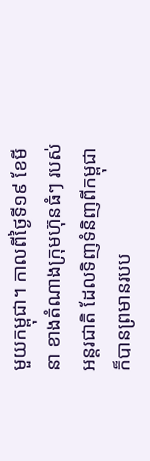មួយកម្ពុជា។ កាលពីថ្ងៃទី១៩ ខែមីនា ខាងតំណាងក្រុមហ៊ុនធំៗ របស់អន្តរជាតិ ដែលទិញទំនិញពីកម្ពុជា ក៏បានព្រមានរបប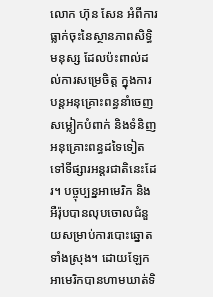លោក ហ៊ុន សែន អំពីការធ្លាក់ចុះនៃស្ថានភាពសិទ្ធិមនុស្ស ដែលប៉ះពាល់ដល់ការសម្រេចិត្ត ក្នុងការបន្តអនុគ្រោះពន្ធនាំចេញសម្លៀកបំពាក់ និងទំនិញអនុគ្រោះពន្ធដទៃទៀតទៅទីផ្សារអន្តរជាតិនេះដែរ។ បច្ចុប្បន្នអាមេរិក និងអឺរ៉ុបបានលុបចោលជំនួយសម្រាប់ការបោះឆ្នោតទាំងស្រុង។ ដោយឡែកអាមេរិកបានហាមឃាត់ទិ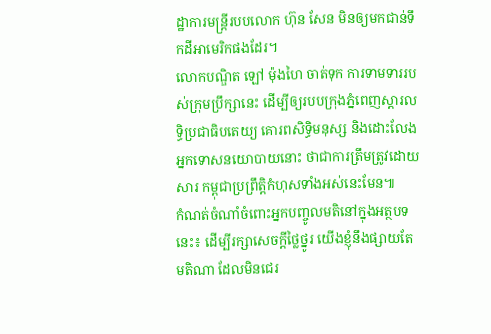ដ្ឋាការមន្រ្តីរបបលោក ហ៊ុន សែន មិនឲ្យមកជាន់ទឹកដីអាមេរិកផងដែរ។
លោកបណ្ឌិត ឡៅ ម៉ុងហៃ ចាត់ទុក ការទាមទាររបស់ក្រុមប្រឹក្សានេះ ដើម្បីឲ្យរបបក្រុងភ្នំពេញស្តារលទ្ធិប្រជាធិបតេយ្យ គោរពសិទ្ធិមនុស្ស និងដោះលែងអ្នកទោសនយោបាយនោះ ថាជាការត្រឹមត្រូវដោយសារ កម្ពុជាប្រព្រឹត្តិកំហុសទាំងអស់នេះមែន៕
កំណត់ចំណាំចំពោះអ្នកបញ្ចូលមតិនៅក្នុងអត្ថបទនេះ៖ ដើម្បីរក្សាសេចក្ដីថ្លៃថ្នូរ យើងខ្ញុំនឹងផ្សាយតែមតិណា ដែលមិនជេរ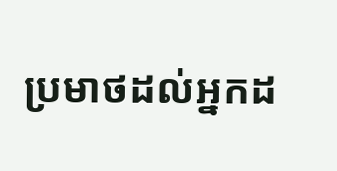ប្រមាថដល់អ្នកដ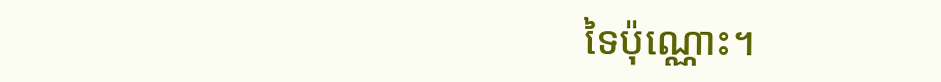ទៃប៉ុណ្ណោះ។